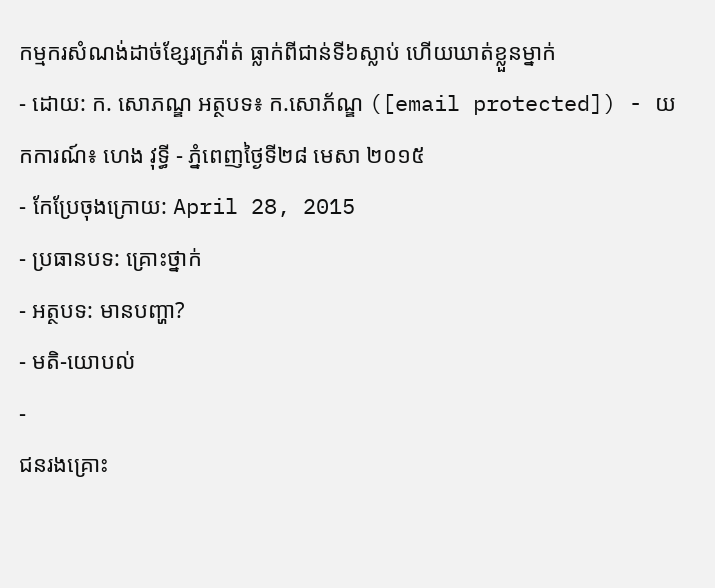កម្មករសំណង់ដាច់ខ្សែរក្រវ៉ាត់ ធ្លាក់ពីជាន់ទី៦ស្លាប់ ហើយឃាត់ខ្លួនម្នាក់
- ដោយ: ក. សោភណ្ឌ អត្ថបទ៖ ក.សោភ័ណ្ឌ ([email protected]) - យកការណ៍៖ ហេង វុទ្ធី - ភ្នំពេញថ្ងៃទី២៨ មេសា ២០១៥
- កែប្រែចុងក្រោយ: April 28, 2015
- ប្រធានបទ: គ្រោះថ្នាក់
- អត្ថបទ: មានបញ្ហា?
- មតិ-យោបល់
-
ជនរងគ្រោះ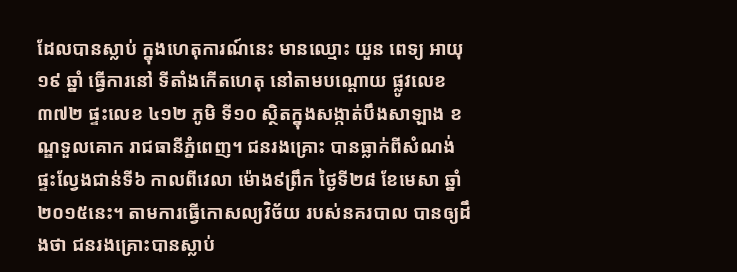ដែលបានស្លាប់ ក្នុងហេតុការណ៍នេះ មានឈ្មោះ យួន ពេទ្យ អាយុ ១៩ ឆ្នាំ ធ្វើការនៅ ទីតាំងកើតហេតុ នៅតាមបណ្តោយ ផ្លូវលេខ៣៧២ ផ្ទះលេខ ៤១២ ភូមិ ទី១០ ស្ថិតក្នុងសង្កាត់បឹងសាឡាង ខណ្ឌទួលគោក រាជធានីភ្នំពេញ។ ជនរងគ្រោះ បានធ្លាក់ពីសំណង់ ផ្ទះល្វែងជាន់ទី៦ កាលពីវេលា ម៉ោង៩ព្រឹក ថ្ងៃទី២៨ ខែមេសា ឆ្នាំ២០១៥នេះ។ តាមការធ្វើកោសល្យវិច័យ របស់នគរបាល បានឲ្យដឹងថា ជនរងគ្រោះបានស្លាប់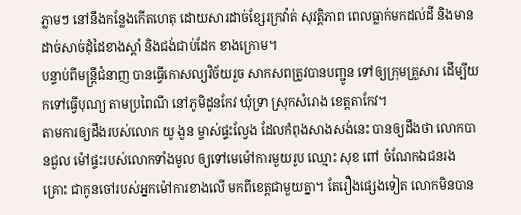ភ្លាមៗ នៅនឹងកន្លែងកើតហេតុ ដោយសារដាច់ខ្សែរក្រវ៉ាត់ សុវត្តិភាព ពេលធ្លាក់មកដល់ដី និងមានដាច់សាច់ដុំដៃខាងស្តាំ និងជង់ជាប់ដែក ខាងក្រោម។
បន្ទាប់ពីមន្ត្រីជំនាញ បានធ្វើកោសល្យវិច័យរួច សាកសពត្រូវបានបញ្ជូន ទៅឲ្យក្រុមគ្រួសារ ដើម្បីយកទៅធ្វើបុណ្យ តាមប្រពៃណី នៅភូមិដូនកែវ ឃុំទ្រា ស្រុកសំរោង ខេត្តតាកែវ។
តាមការឲ្យដឹងរបស់លោក យូ ងួន ម្ចាស់ផ្ទះល្វែង ដែលកំពុងសាងសង់នេះ បានឲ្យដឹងថា លោកបានជួល ម៉ៅផ្ទះរបស់លោកទាំងមូល ឲ្យទៅមេម៉ៅការមួយរូប ឈ្មោះ សុខ ពៅ ចំណែកឯជនរងគ្រោះ ជាកូនចៅរបស់អ្នកម៉ៅការខាងលើ មកពីខេត្តជាមួយគ្នា។ តែរឿងផ្សេងទៀត លោកមិនបាន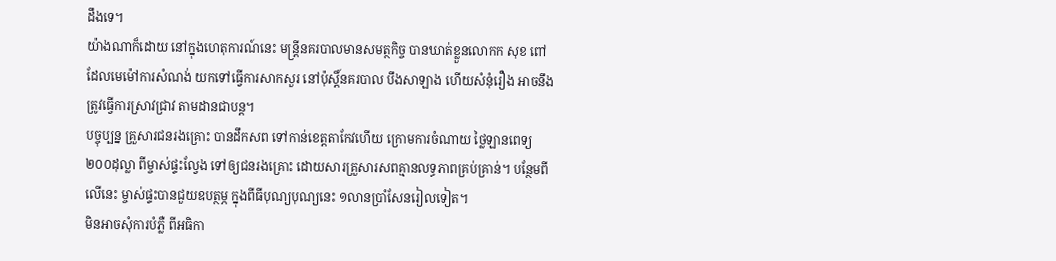ដឹងទេ។
យ៉ាងណាក៏ដោយ នៅក្នុងហេតុការណ៍នេះ មន្រ្តីនគរបាលមានសមត្ថកិច្ច បានឃាត់ខ្លួនលោកក សុខ ពៅ ដែលមេម៉ៅការសំណង់ យកទៅធ្វើការសាកសួរ នៅប៉ុស្តិ៍នគរបាល បឹងសាឡាង ហើយសំនុំរឿង អាចនឹងត្រូវធ្វើការស្រាវជ្រាវ តាមដានជាបន្ត។
បច្ចុប្បន្ន គ្រួសារជនរងគ្រោះ បានដឹកសព ទៅកាន់ខេត្តតាកែវហើយ ក្រោមការចំណាយ ថ្លៃឡានពេទ្យ ២០០ដុល្លា ពីម្ចាស់ផ្ទះល្វែង ទៅឲ្យជនរងគ្រោះ ដោយសារគ្រួសារសពគ្មានលទ្ធភាពគ្រប់គ្រាន់។ បន្ថែមពីលើនេះ ម្ចាស់ផ្ទះបានជួយឧបត្ថម្ភ ក្នុងពីធីបុណ្យបុណ្យនេះ ១លានប្រាំសែនរៀលទៀត។
មិនអាចសុំការបំភ្លឺ ពីអធិកា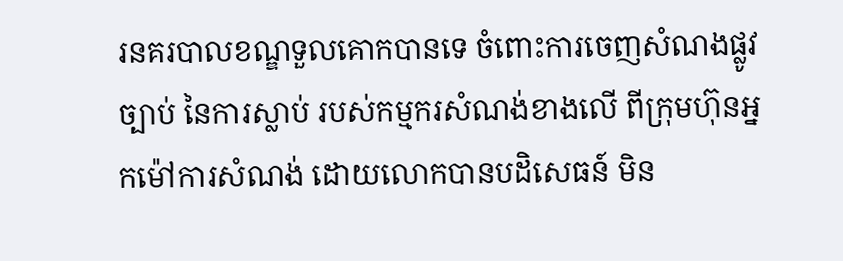រនគរបាលខណ្ឌទួលគោកបានទេ ចំពោះការចេញសំណងផ្លូវច្បាប់ នៃការស្លាប់ របស់កម្មករសំណង់ខាងលើ ពីក្រុមហ៊ុនអ្នកម៉ៅការសំណង់ ដោយលោកបានបដិសេធន៍ មិន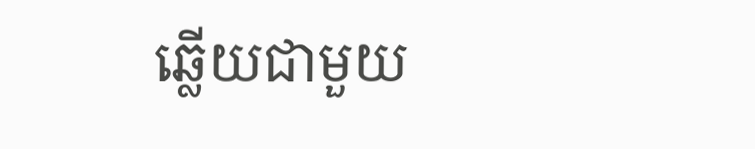ឆ្លើយជាមួយ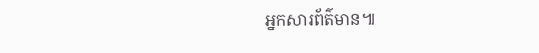អ្នកសារព័ត៌មាន៕